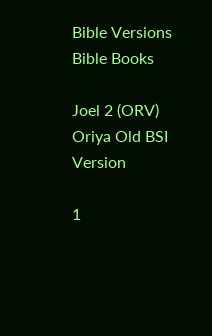Bible Versions
Bible Books

Joel 2 (ORV) Oriya Old BSI Version

1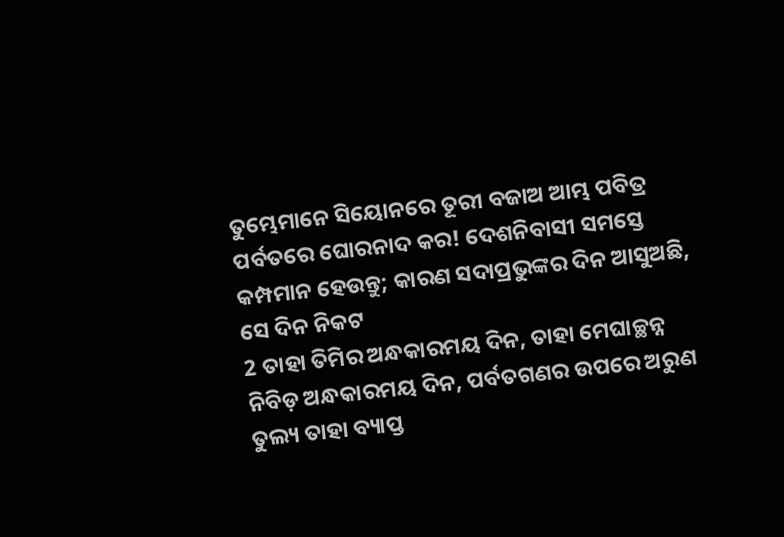ତୁମ୍ଭେମାନେ ସିୟୋନରେ ତୂରୀ ବଜାଅ ଆମ୍ଭ ପବିତ୍ର ପର୍ବତରେ ଘୋରନାଦ କର! ଦେଶନିବାସୀ ସମସ୍ତେ କମ୍ପମାନ ହେଉନ୍ତୁ; କାରଣ ସଦାପ୍ରଭୁଙ୍କର ଦିନ ଆସୁଅଛି, ସେ ଦିନ ନିକଟ
2 ତାହା ତିମିର ଅନ୍ଧକାରମୟ ଦିନ, ତାହା ମେଘାଚ୍ଛନ୍ନ ନିବିଡ଼ ଅନ୍ଧକାରମୟ ଦିନ, ପର୍ବତଗଣର ଉପରେ ଅରୁଣ ତୁଲ୍ୟ ତାହା ବ୍ୟାପ୍ତ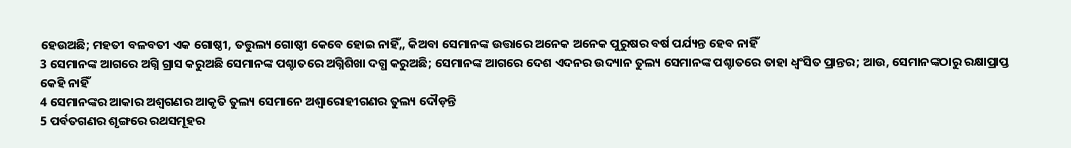ହେଉଅଛି; ମହତୀ ବଳବତୀ ଏକ ଗୋଷ୍ଠୀ, ତତ୍ତୁଲ୍ୟ ଗୋଷ୍ଠୀ କେବେ ହୋଇ ନାହିଁ,, କିଅବା ସେମାନଙ୍କ ଉତ୍ତାରେ ଅନେକ ଅନେକ ପୁରୁଷର ବର୍ଷ ପର୍ଯ୍ୟନ୍ତ ହେବ ନାହିଁ
3 ସେମାନଙ୍କ ଆଗରେ ଅଗ୍ନି ଗ୍ରାସ କରୁଅଛି ସେମାନଙ୍କ ପଶ୍ଚାତରେ ଅଗ୍ନିଶିଖା ଦଗ୍ଧ କରୁଅଛି; ସେମାନଙ୍କ ଆଗରେ ଦେଶ ଏଦନର ଉଦ୍ୟାନ ତୁଲ୍ୟ ସେମାନଙ୍କ ପଶ୍ଚାତରେ ତାହା ଧ୍ଵଂସିତ ପ୍ରାନ୍ତର; ଆଉ, ସେମାନଙ୍କଠାରୁ ରକ୍ଷାପ୍ରାପ୍ତ କେହି ନାହିଁ
4 ସେମାନଙ୍କର ଆକାର ଅଶ୍ଵଗଣର ଆକୃତି ତୁଲ୍ୟ ସେମାନେ ଅଶ୍ଵାରୋହୀଗଣର ତୁଲ୍ୟ ଦୌଡ଼ନ୍ତି
5 ପର୍ବତଗଣର ଶୃଙ୍ଗରେ ରଥସମୂହର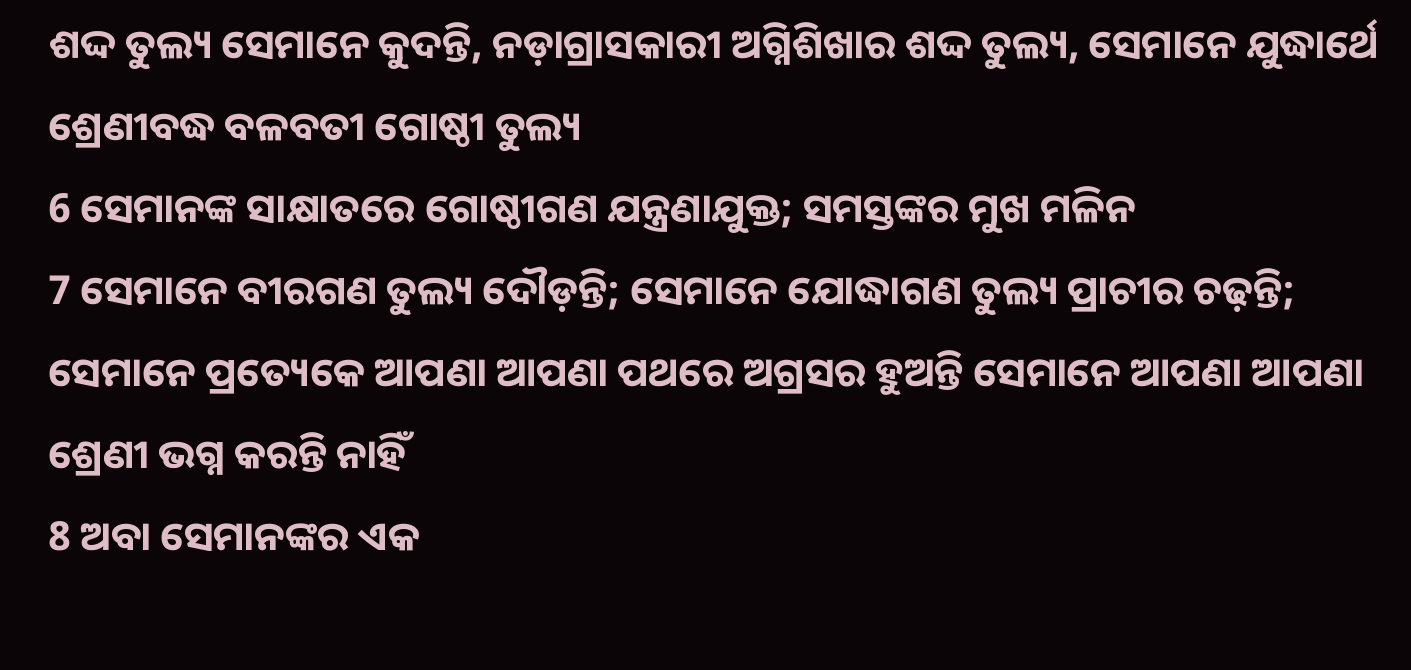ଶଦ୍ଦ ତୁଲ୍ୟ ସେମାନେ କୁଦନ୍ତି, ନଡ଼ାଗ୍ରାସକାରୀ ଅଗ୍ନିଶିଖାର ଶଦ୍ଦ ତୁଲ୍ୟ, ସେମାନେ ଯୁଦ୍ଧାର୍ଥେ ଶ୍ରେଣୀବଦ୍ଧ ବଳବତୀ ଗୋଷ୍ଠୀ ତୁଲ୍ୟ
6 ସେମାନଙ୍କ ସାକ୍ଷାତରେ ଗୋଷ୍ଠୀଗଣ ଯନ୍ତ୍ରଣାଯୁକ୍ତ; ସମସ୍ତଙ୍କର ମୁଖ ମଳିନ
7 ସେମାନେ ବୀରଗଣ ତୁଲ୍ୟ ଦୌଡ଼ନ୍ତି; ସେମାନେ ଯୋଦ୍ଧାଗଣ ତୁଲ୍ୟ ପ୍ରାଚୀର ଚଢ଼ନ୍ତି; ସେମାନେ ପ୍ରତ୍ୟେକେ ଆପଣା ଆପଣା ପଥରେ ଅଗ୍ରସର ହୁଅନ୍ତି ସେମାନେ ଆପଣା ଆପଣା ଶ୍ରେଣୀ ଭଗ୍ନ କରନ୍ତି ନାହିଁ
8 ଅବା ସେମାନଙ୍କର ଏକ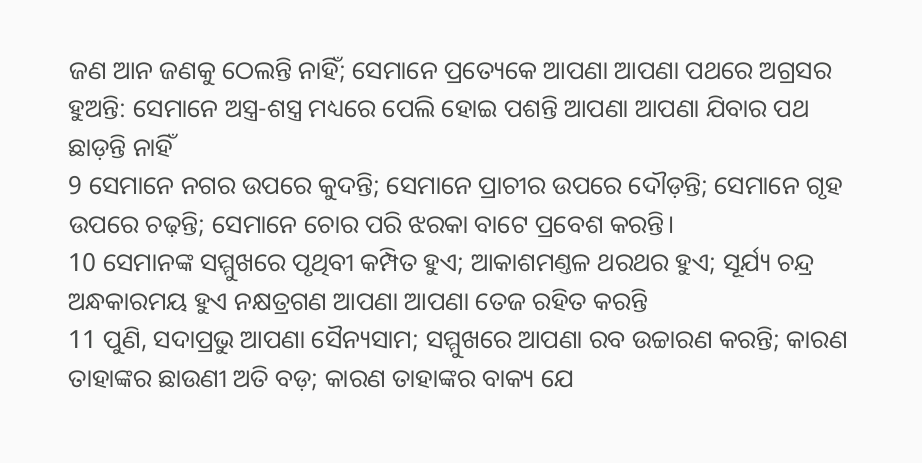ଜଣ ଆନ ଜଣକୁ ଠେଲନ୍ତି ନାହିଁ; ସେମାନେ ପ୍ରତ୍ୟେକେ ଆପଣା ଆପଣା ପଥରେ ଅଗ୍ରସର ହୁଅନ୍ତି: ସେମାନେ ଅସ୍ତ୍ର-ଶସ୍ତ୍ର ମଧ୍ୟରେ ପେଲି ହୋଇ ପଶନ୍ତି ଆପଣା ଆପଣା ଯିବାର ପଥ ଛାଡ଼ନ୍ତି ନାହିଁ
9 ସେମାନେ ନଗର ଉପରେ କୁଦନ୍ତି; ସେମାନେ ପ୍ରାଚୀର ଉପରେ ଦୌଡ଼ନ୍ତି; ସେମାନେ ଗୃହ ଉପରେ ଚଢ଼ନ୍ତି; ସେମାନେ ଚୋର ପରି ଝରକା ବାଟେ ପ୍ରବେଶ କରନ୍ତି।
10 ସେମାନଙ୍କ ସମ୍ମୁଖରେ ପୃଥିବୀ କମ୍ପିତ ହୁଏ; ଆକାଶମଣ୍ତଳ ଥରଥର ହୁଏ; ସୂର୍ଯ୍ୟ ଚନ୍ଦ୍ର ଅନ୍ଧକାରମୟ ହୁଏ ନକ୍ଷତ୍ରଗଣ ଆପଣା ଆପଣା ତେଜ ରହିତ କରନ୍ତି
11 ପୁଣି, ସଦାପ୍ରଭୁ ଆପଣା ସୈନ୍ୟସାମ; ସମ୍ମୁଖରେ ଆପଣା ରବ ଉଚ୍ଚାରଣ କରନ୍ତି; କାରଣ ତାହାଙ୍କର ଛାଉଣୀ ଅତି ବଡ଼; କାରଣ ତାହାଙ୍କର ବାକ୍ୟ ଯେ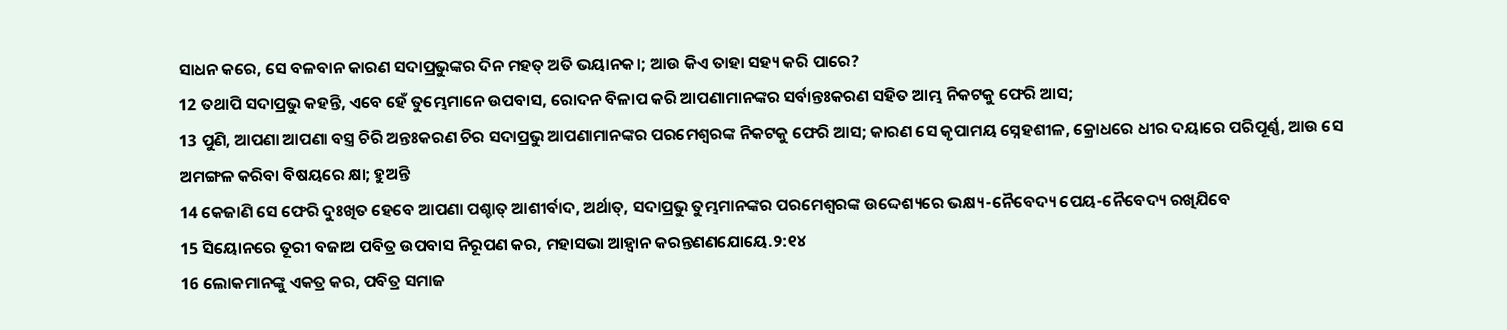ସାଧନ କରେ, ସେ ବଳବାନ କାରଣ ସଦାପ୍ରଭୁଙ୍କର ଦିନ ମହତ୍ ଅତି ଭୟାନକ।; ଆଉ କିଏ ତାହା ସହ୍ୟ କରି ପାରେ?
12 ତଥାପି ସଦାପ୍ରଭୁ କହନ୍ତି, ଏବେ ହେଁ ତୁମ୍ଭେମାନେ ଉପବାସ, ରୋଦନ ବିଳାପ କରି ଆପଣାମାନଙ୍କର ସର୍ବାନ୍ତଃକରଣ ସହିତ ଆମ୍ଭ ନିକଟକୁ ଫେରି ଆସ;
13 ପୁଣି, ଆପଣା ଆପଣା ବସ୍ତ୍ର ଚିରି ଅନ୍ତଃକରଣ ଚିର ସଦାପ୍ରଭୁ ଆପଣାମାନଙ୍କର ପରମେଶ୍ଵରଙ୍କ ନିକଟକୁ ଫେରି ଆସ; କାରଣ ସେ କୃପାମୟ ସ୍ନେହଶୀଳ, କ୍ରୋଧରେ ଧୀର ଦୟାରେ ପରିପୂର୍ଣ୍ଣ, ଆଉ ସେ ଅମଙ୍ଗଳ କରିବା ବିଷୟରେ କ୍ଷା; ହୁଅନ୍ତି
14 କେଜାଣି ସେ ଫେରି ଦୁଃଖିତ ହେବେ ଆପଣା ପଶ୍ଚାତ୍ ଆଶୀର୍ବାଦ, ଅର୍ଥାତ୍, ସଦାପ୍ରଭୁ ତୁମ୍ଭମାନଙ୍କର ପରମେଶ୍ଵରଙ୍କ ଉଦ୍ଦେଶ୍ୟରେ ଭକ୍ଷ୍ୟ-ନୈବେଦ୍ୟ ପେୟ-ନୈବେଦ୍ୟ ରଖିଯିବେ
15 ସିୟୋନରେ ତୂରୀ ବଜାଅ ପବିତ୍ର ଉପବାସ ନିରୂପଣ କର, ମହାସଭା ଆହ୍ଵାନ କରନ୍ତଣଣଯୋୟେ.୨:୧୪
16 ଲୋକମାନଙ୍କୁ ଏକତ୍ର କର, ପବିତ୍ର ସମାଜ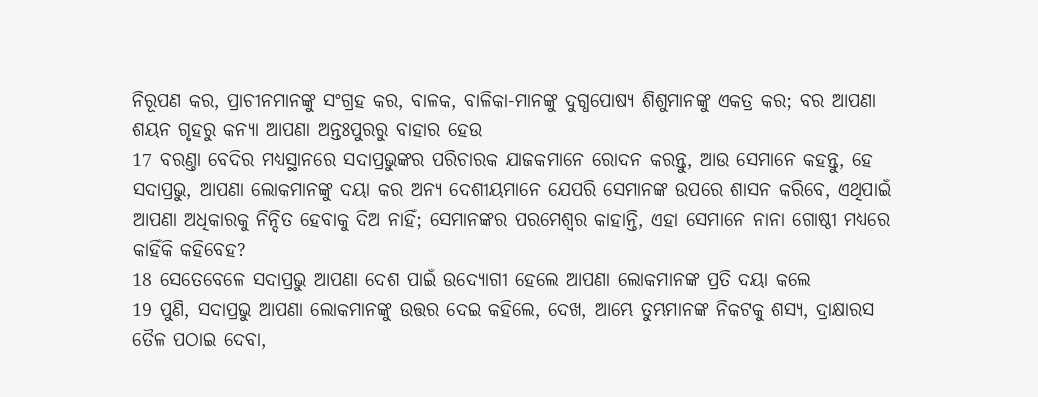ନିରୂପଣ କର, ପ୍ରାଚୀନମାନଙ୍କୁ ସଂଗ୍ରହ କର, ବାଳକ, ବାଳିକା-ମାନଙ୍କୁ ଦୁଗ୍ଧପୋଷ୍ୟ ଶିଶୁମାନଙ୍କୁ ଏକତ୍ର କର; ବର ଆପଣା ଶୟନ ଗୃହରୁ କନ୍ୟା ଆପଣା ଅନ୍ତଃପୁରରୁ ବାହାର ହେଉ
17 ବରଣ୍ତା ବେଦିର ମଧ୍ୟସ୍ଥାନରେ ସଦାପ୍ରଭୁଙ୍କର ପରିଚାରକ ଯାଜକମାନେ ରୋଦନ କରନ୍ତୁ, ଆଉ ସେମାନେ କହନ୍ତୁ, ହେ ସଦାପ୍ରଭୁ, ଆପଣା ଲୋକମାନଙ୍କୁ ଦୟା କର ଅନ୍ୟ ଦେଶୀୟମାନେ ଯେପରି ସେମାନଙ୍କ ଉପରେ ଶାସନ କରିବେ, ଏଥିପାଇଁ ଆପଣା ଅଧିକାରକୁ ନିନ୍ଦିତ ହେବାକୁ ଦିଅ ନାହିଁ; ସେମାନଙ୍କର ପରମେଶ୍ଵର କାହାନ୍ତି, ଏହା ସେମାନେ ନାନା ଗୋଷ୍ଠୀ ମଧ୍ୟରେ କାହିଁକି କହିବେହ?
18 ସେତେବେଳେ ସଦାପ୍ରଭୁ ଆପଣା ଦେଶ ପାଇଁ ଉଦ୍ଯୋଗୀ ହେଲେ ଆପଣା ଲୋକମାନଙ୍କ ପ୍ରତି ଦୟା କଲେ
19 ପୁଣି, ସଦାପ୍ରଭୁ ଆପଣା ଲୋକମାନଙ୍କୁ ଉତ୍ତର ଦେଇ କହିଲେ, ଦେଖ, ଆମ୍ଭେ ତୁମ୍ଭମାନଙ୍କ ନିକଟକୁ ଶସ୍ୟ, ଦ୍ରାକ୍ଷାରସ ତୈଳ ପଠାଇ ଦେବା,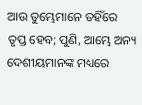ଆଉ ତୁମ୍ଭେମାନେ ତହିଁରେ ତୃପ୍ତ ହେବ; ପୁଣି, ଆମ୍ଭେ ଅନ୍ୟ ଦେଶୀୟମାନଙ୍କ ମଧ୍ୟରେ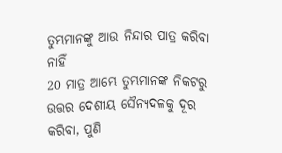ତୁମ୍ଭମାନଙ୍କୁ ଆଉ ନିନ୍ଦାର ପାତ୍ର କରିବା ନାହିଁ
20 ମାତ୍ର ଆମ୍ଭେ ତୁମ୍ଭମାନଙ୍କ ନିକଟରୁ ଉତ୍ତର ଦେଶୀୟ ସୈନ୍ୟଦଳକୁ ଦୂର କରିବା, ପୁଣି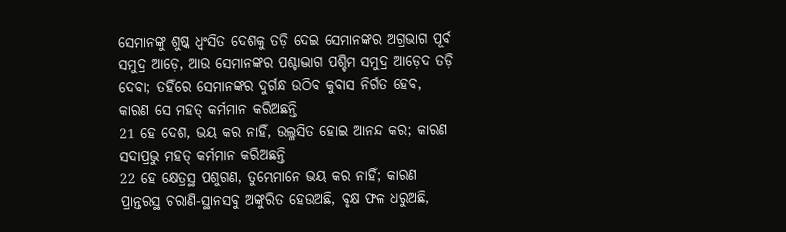ସେମାନଙ୍କୁ ଶୁଷ୍କ ଧ୍ଵଂସିତ ଦେଶକୁ ତଡ଼ି ଦେଇ ସେମାନଙ୍କର ଅଗ୍ରଭାଗ ପୂର୍ବ ସମୁଦ୍ର ଆଡ଼େ, ଆଉ ସେମାନଙ୍କର ପଶ୍ଚାଦ୍ଭାଗ ପଶ୍ଚିମ ସମୁଦ୍ର ଆଡ଼େଦ ତଡ଼ି ଦେବା; ତହିଁରେ ସେମାନଙ୍କର ଦୁର୍ଗନ୍ଧ ଉଠିବ କୁବାସ ନିର୍ଗତ ହେବ, କାରଣ ସେ ମହତ୍ କର୍ମମାନ କରିଅଛନ୍ତି
21 ହେ ଦେଶ, ଭୟ କର ନାହିଁ, ଉଲ୍ଳସିତ ହୋଇ ଆନନ୍ଦ କର; କାରଣ ସଦାପ୍ରଭୁ ମହତ୍ କର୍ମମାନ କରିଅଛନ୍ତି
22 ହେ କ୍ଷେତ୍ରସ୍ଥ ପଶୁଗଣ, ତୁମ୍ଭେମାନେ ଭୟ କର ନାହିଁ; କାରଣ ପ୍ରାନ୍ତରସ୍ଥ ଚରାଣି-ସ୍ଥାନସବୁ ଅଙ୍କୁରିତ ହେଉଅଛି, ବୃକ୍ଷ ଫଳ ଧରୁଅଛି,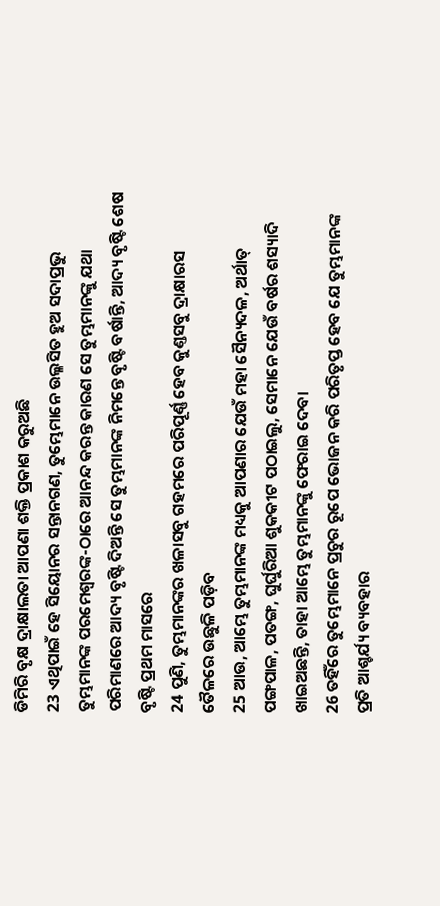ଡିମିରି ବୃକ୍ଷ ଦ୍ରାକ୍ଷାଲତା ଆପଣା ଶକ୍ତି ପ୍ରକାଶ କରୁଅଛି
23 ଏଥିପାଇଁ ହେ ସିୟୋନର ସନ୍ତାନଗଣ, ତୁମ୍ଭେମାନେ ଉଲ୍ଳସିତ ହୁଅ ସଦାପ୍ରଭୁ ତୁମ୍ଭମାନଙ୍କ ପରମେଶ୍ଵରଙ୍କ-ଠାରେ ଆନନ୍ଦ କରନ୍ତ କାରଣ ସେ ତୁମ୍ଭମାନଙ୍କୁ ଯଥା ପରିମାଣରେ ଆଦ୍ୟ ବୃଷ୍ଟି ଦିଅନ୍ତି ସେ ତୁମ୍ଭମାନଙ୍କ ନିମନ୍ତେ ବୃଷ୍ଟି ବର୍ଷାନ୍ତି, ଆଦ୍ୟ ବୃଷ୍ଟି ଶେଷ ବୃଷ୍ଟି ପ୍ରଥମ ମାସରେ
24 ପୁଣି, ତୁମ୍ଭମାନଙ୍କର ଖଳାସବୁ ଗହମରେ ପରିପୂର୍ଣ୍ଣ ହେବ କୁଣ୍ତସବୁ ଦ୍ରାକ୍ଷାରସ ତୈଳରେ ଉଛୁଳି ପଡ଼ିବ
25 ଆଉ, ଆମ୍ଭେ ତୁମ୍ଭମାନଙ୍କ ମଧ୍ୟକୁ ଆପଣାର ଯେଉଁ ମହା ସୈନ୍ୟଦଳ, ଅର୍ଥାତ୍ ପଙ୍ଗପାଳ, ପତଙ୍ଗ, ଘୁର୍ଘୁରିଆ ଶୁକକୀଟ ପଠାଇଲୁ, ସେମାନେ ଯେଉଁ ବର୍ଷର ଶସ୍ୟାଦି ଖାଇଅଛନ୍ତି, ତାହା ଆମ୍ଭେ ତୁମ୍ଭମାନଙ୍କୁ ଫେରାଇ ଦେବା
26 ତହିଁରେ ତୁମ୍ଭେମାନେ ପ୍ରଚୁର ରୂପେ ଭୋଜନ କରି ପରିତୃପ୍ତ ହେବ ଯେ ତୁମ୍ଭମାନଙ୍କ ପ୍ରତି ଆଶ୍ଚର୍ଯ୍ୟ ବ୍ୟବହାର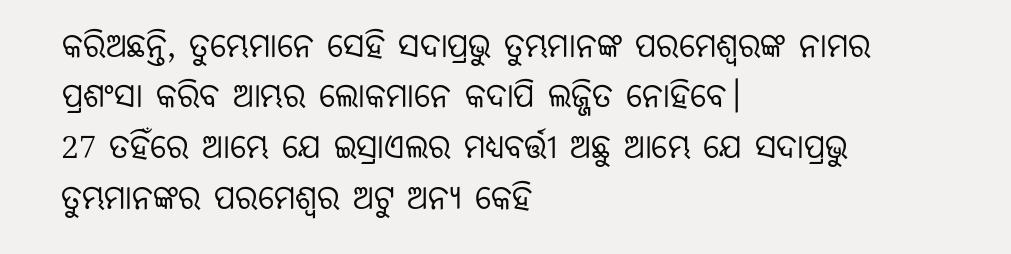କରିଅଛନ୍ତି, ତୁମ୍ଭେମାନେ ସେହି ସଦାପ୍ରଭୁ ତୁମ୍ଭମାନଙ୍କ ପରମେଶ୍ଵରଙ୍କ ନାମର ପ୍ରଶଂସା କରିବ ଆମ୍ଭର ଲୋକମାନେ କଦାପି ଲଜ୍ଜିତ ନୋହିବେ।
27 ତହିଁରେ ଆମ୍ଭେ ଯେ ଇସ୍ରାଏଲର ମଧ୍ୟବର୍ତ୍ତୀ ଅଛୁ ଆମ୍ଭେ ଯେ ସଦାପ୍ରଭୁ ତୁମ୍ଭମାନଙ୍କର ପରମେଶ୍ଵର ଅଟୁ ଅନ୍ୟ କେହି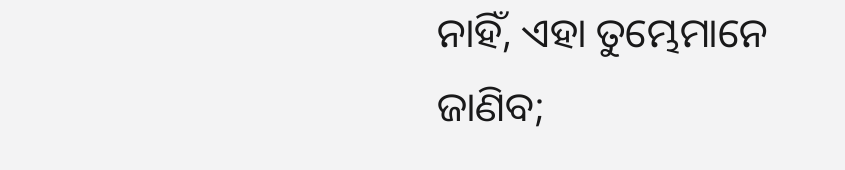ନାହିଁ, ଏହା ତୁମ୍ଭେମାନେ ଜାଣିବ;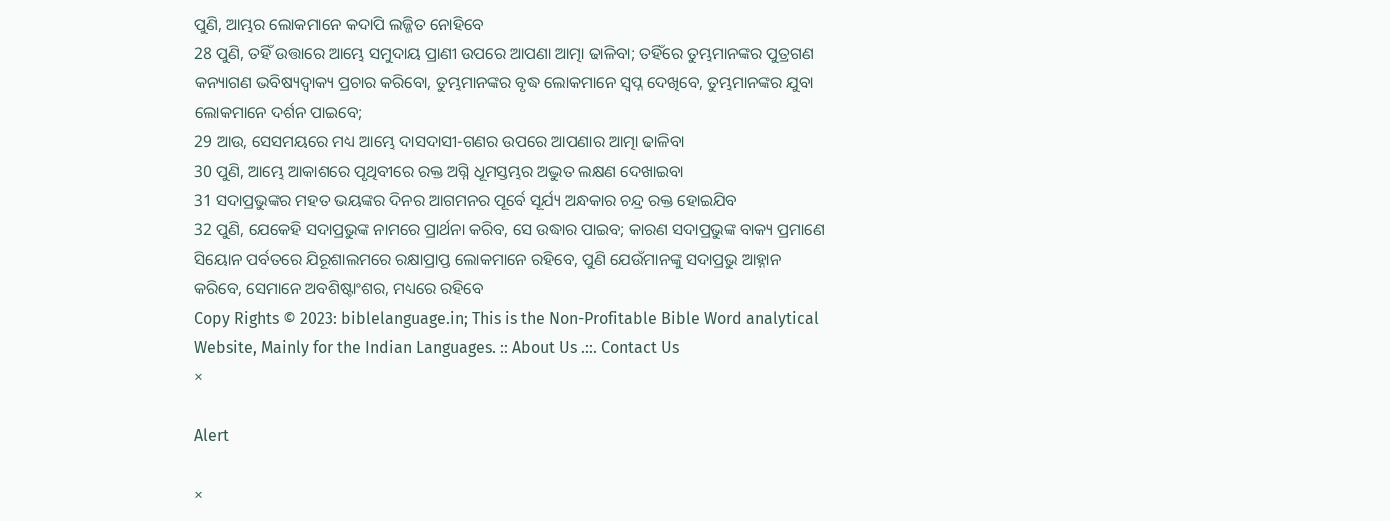ପୁଣି, ଆମ୍ଭର ଲୋକମାନେ କଦାପି ଲଜ୍ଜିତ ନୋହିବେ
28 ପୁଣି, ତହିଁ ଉତ୍ତାରେ ଆମ୍ଭେ ସମୁଦାୟ ପ୍ରାଣୀ ଉପରେ ଆପଣା ଆତ୍ମା ଢାଳିବା; ତହିଁରେ ତୁମ୍ଭମାନଙ୍କର ପୁତ୍ରଗଣ କନ୍ୟାଗଣ ଭବିଷ୍ୟଦ୍ବାକ୍ୟ ପ୍ରଚାର କରିବୋ, ତୁମ୍ଭମାନଙ୍କର ବୃଦ୍ଧ ଲୋକମାନେ ସ୍ଵପ୍ନ ଦେଖିବେ, ତୁମ୍ଭମାନଙ୍କର ଯୁବା ଲୋକମାନେ ଦର୍ଶନ ପାଇବେ;
29 ଆଉ, ସେସମୟରେ ମଧ୍ୟ ଆମ୍ଭେ ଦାସଦାସୀ-ଗଣର ଉପରେ ଆପଣାର ଆତ୍ମା ଢାଳିବା
30 ପୁଣି, ଆମ୍ଭେ ଆକାଶରେ ପୃଥିବୀରେ ରକ୍ତ ଅଗ୍ନି ଧୂମସ୍ତମ୍ଭର ଅଦ୍ଭୁତ ଲକ୍ଷଣ ଦେଖାଇବା
31 ସଦାପ୍ରଭୁଙ୍କର ମହତ ଭୟଙ୍କର ଦିନର ଆଗମନର ପୂର୍ବେ ସୂର୍ଯ୍ୟ ଅନ୍ଧକାର ଚନ୍ଦ୍ର ରକ୍ତ ହୋଇଯିବ
32 ପୁଣି, ଯେକେହି ସଦାପ୍ରଭୁଙ୍କ ନାମରେ ପ୍ରାର୍ଥନା କରିବ, ସେ ଉଦ୍ଧାର ପାଇବ; କାରଣ ସଦାପ୍ରଭୁଙ୍କ ବାକ୍ୟ ପ୍ରମାଣେ ସିୟୋନ ପର୍ବତରେ ଯିରୂଶାଲମରେ ରକ୍ଷାପ୍ରାପ୍ତ ଲୋକମାନେ ରହିବେ, ପୁଣି ଯେଉଁମାନଙ୍କୁ ସଦାପ୍ରଭୁ ଆହ୍ନାନ କରିବେ, ସେମାନେ ଅବଶିଷ୍ଟାଂଶର, ମଧ୍ୟରେ ରହିବେ
Copy Rights © 2023: biblelanguage.in; This is the Non-Profitable Bible Word analytical Website, Mainly for the Indian Languages. :: About Us .::. Contact Us
×

Alert

×